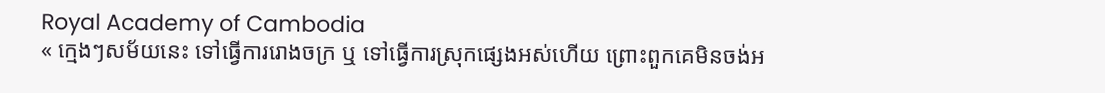Royal Academy of Cambodia
« ក្មេងៗសម័យនេះ ទៅធ្វើការរោងចក្រ ឬ ទៅធ្វើការស្រុកផ្សេងអស់ហើយ ព្រោះពួកគេមិនចង់អ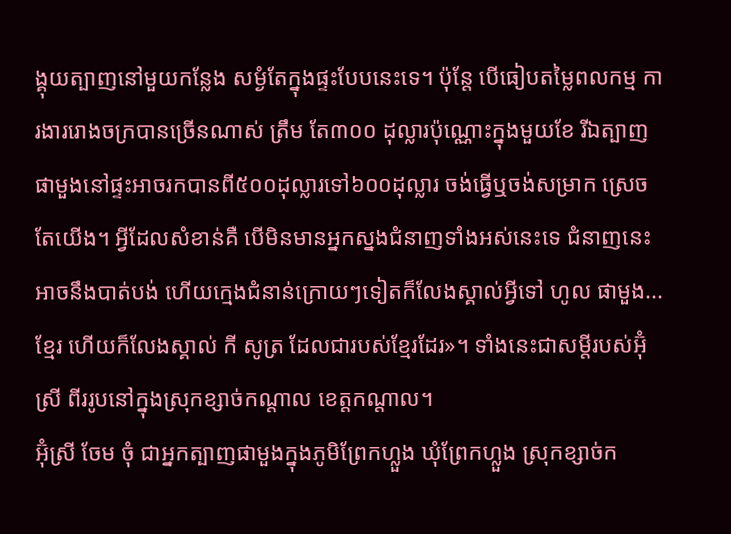ង្គុយត្បាញនៅមួយកន្លែង សម្ងំតែក្នុងផ្ទះបែបនេះទេ។ ប៉ុន្តែ បើធៀបតម្លៃពលកម្ម ការងាររោងចក្របានច្រើនណាស់ ត្រឹម តែ៣០០ ដុល្លារប៉ុណ្ណោះក្នុងមួយខែ រីឯត្បាញផាមួងនៅផ្ទះអាចរកបានពី៥០០ដុល្លារទៅ៦០០ដុល្លារ ចង់ធ្វើឬចង់សម្រាក ស្រេចតែយើង។ អ្វីដែលសំខាន់គឺ បើមិនមានអ្នកស្នងជំនាញទាំងអស់នេះទេ ជំនាញនេះអាចនឹងបាត់បង់ ហើយក្មេងជំនាន់ក្រោយៗទៀតក៏លែងស្គាល់អ្វីទៅ ហូល ផាមួង...ខ្មែរ ហើយក៏លែងស្គាល់ កី សូត្រ ដែលជារបស់ខ្មែរដែរ»។ ទាំងនេះជាសម្តីរបស់អ៊ុំស្រី ពីររូបនៅក្នុងស្រុកខ្សាច់កណ្តាល ខេត្តកណ្តាល។
អ៊ុំស្រី ចែម ចុំ ជាអ្នកត្បាញផាមួងក្នុងភូមិព្រែកហ្លួង ឃុំព្រែកហ្លួង ស្រុកខ្សាច់ក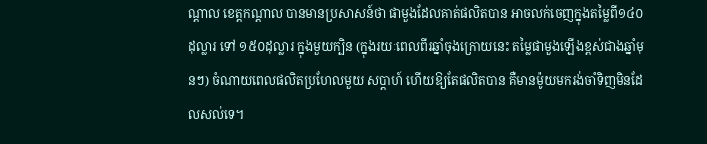ណ្តាល ខេត្តកណ្តាល បានមានប្រសាសន៍ថា ផាមួងដែលគាត់ផលិតបាន អាចលក់ចេញក្នុងតម្លៃពី១៤០ដុល្លារ ទៅ ១៥០ដុល្លារ ក្នុងមួយក្បិន (ក្នុងរយៈពេលពីរឆ្នាំចុងក្រោយនេះ តម្លៃផាមួងឡើងខ្ពស់ជាងឆ្នាំមុនៗ) ចំណាយពេលផលិតប្រហែលមួយ សប្តាហ៍ ហើយឱ្យតែផលិតបាន គឺមានម៉ូយមករង់ចាំទិញមិនដែលសល់ទេ។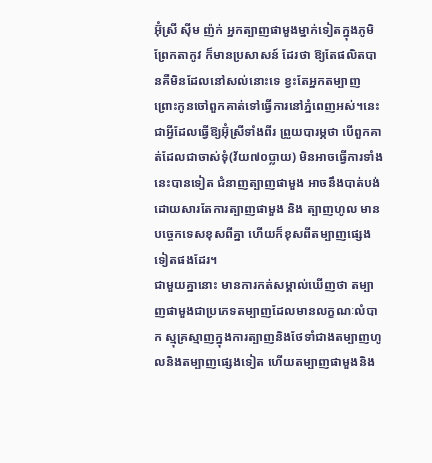អ៊ុំស្រី ស៊ីម ញ៉ក់ អ្នកត្បាញផាមួងម្នាក់ទៀតក្នុងភូមិព្រែកតាកូវ ក៏មានប្រសាសន៍ ដែរថា ឱ្យតែផលិតបានគឺមិនដែលនៅសល់នោះទេ ខ្វះតែអ្នកតម្បាញ ព្រោះកូនចៅពួកគាត់ទៅធ្វើការនៅភ្នំពេញអស់។នេះជាអ្វីដែលធ្វើឱ្យអ៊ុំស្រីទាំងពីរ ព្រួយបារម្ភថា បើពួកគាត់ដែលជាចាស់ទុំ(វ័យ៧០ប្លាយ) មិនអាចធ្វើការទាំងនេះបានទៀត ជំនាញត្បាញផាមួង អាចនឹងបាត់បង់ ដោយសារតែការត្បាញផាមួង និង ត្បាញហូល មានបច្ចេកទេសខុសពីគ្នា ហើយក៏ខុសពីតម្បាញផ្សេងទៀតផងដែរ។
ជាមួយគ្នានោះ មានការកត់សម្គាល់ឃើញថា តម្បាញផាមួងជាប្រភេទតម្បាញដែលមានលក្ខណៈលំបាក ស្មុគ្រស្មាញក្នុងការត្បាញនិងថែទាំជាងតម្បាញហូលនិងតម្បាញផ្សេងទៀត ហើយតម្បាញផាមួងនិង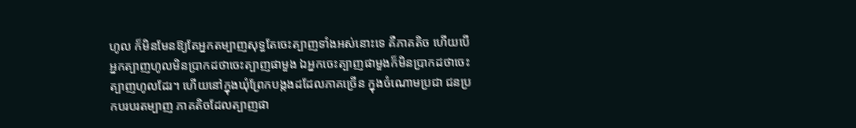ហូល ក៏មិនមែនឱ្យតែអ្នកតម្បាញសុទ្ធតែចេះត្បាញទាំងអស់នោះទេ គឺភាគតិច ហើយបើអ្នកត្បាញហូលមិនប្រាកដថាចេះត្បាញផាមួង ឯអ្នកចេះត្បាញផាមួងក៏មិនប្រាកដថាចេះត្បាញហូលដែរ។ ហើយនៅក្នុងឃុំព្រែកបង្កងដដែលភាគច្រើន ក្នុងចំណោមប្រជា ជនប្រកបរបរតម្បាញ ភាគតិចដែលត្បាញផា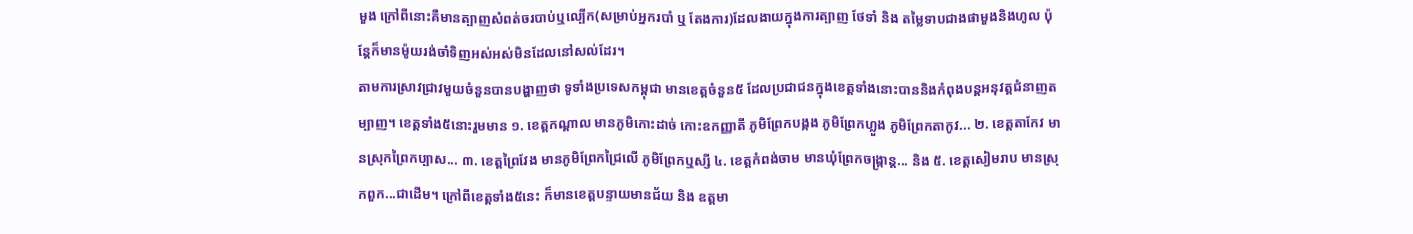មួង ក្រៅពីនោះគឺមានត្បាញសំពត់ចរបាប់ឬល្បើក(សម្រាប់អ្នករបាំ ឬ តែងការ)ដែលងាយក្នុងការត្បាញ ថែទាំ និង តម្លៃទាបជាងផាមួងនិងហូល ប៉ុន្តែក៏មានម៉ូយរង់ចាំទិញអស់អស់មិនដែលនៅសល់ដែរ។
តាមការស្រាវជ្រាវមួយចំនួនបានបង្ហាញថា ទូទាំងប្រទេសកម្ពុជា មានខេត្តចំនួន៥ ដែលប្រជាជនក្នុងខេត្តទាំងនោះបាននិងកំពុងបន្តអនុវត្តជំនាញតម្បាញ។ ខេត្តទាំង៥នោះរួមមាន ១. ខេត្តកណ្តាល មានភូមិកោះដាច់ កោះឧកញ្ញាតី ភូមិព្រែកបង្កង ភូមិព្រែកហ្លួង ភូមិព្រែកតាកូវ... ២. ខេត្តតាកែវ មានស្រុកព្រៃកប្បាស... ៣. ខេត្តព្រៃវែង មានភូមិព្រែកជ្រៃលើ ភូមិព្រែកឬស្សី ៤. ខេត្តកំពង់ចាម មានឃុំព្រែកចង្ក្រាន្ត... និង ៥. ខេត្តសៀមរាប មានស្រុកពួក...ជាដើម។ ក្រៅពីខេត្តទាំង៥នេះ ក៏មានខេត្តបន្ទាយមានជ័យ និង ឧត្តមា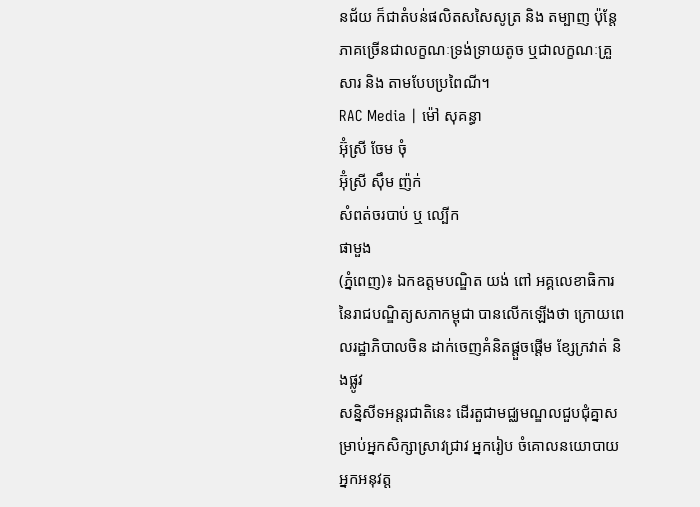នជ័យ ក៏ជាតំបន់ផលិតសសៃសូត្រ និង តម្បាញ ប៉ុន្តែភាគច្រើនជាលក្ខណៈទ្រង់ទ្រាយតូច ឬជាលក្ខណៈគ្រួសារ និង តាមបែបប្រពៃណី។
RAC Media | ម៉ៅ សុគន្ធា
អ៊ុំស្រី ចែម ចុំ
អ៊ុំស្រី ស៊ឹម ញ៉ក់
សំពត់ចរបាប់ ឬ ល្បើក
ផាមួង
(ភ្នំពេញ)៖ ឯកឧត្តមបណ្ឌិត យង់ ពៅ អគ្គលេខាធិការនៃរាជបណ្ឌិត្យសភាកម្ពុជា បានលើកឡើងថា ក្រោយពេលរដ្ឋាភិបាលចិន ដាក់ចេញគំនិតផ្តួចផ្តើម ខ្សែក្រវាត់ និងផ្លូវ
សន្និសីទអន្តរជាតិនេះ ដើរតួជាមជ្ឈមណ្ឌលជួបជុំគ្នាសម្រាប់អ្នកសិក្សាស្រាវជ្រាវ អ្នករៀប ចំគោលនយោបាយ អ្នកអនុវត្ត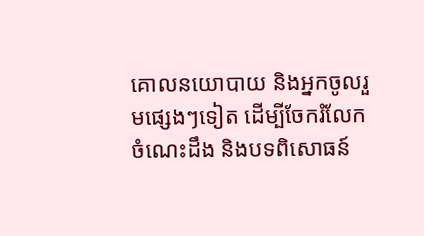គោលនយោបាយ និងអ្នកចូលរួមផ្សេងៗទៀត ដើម្បីចែករំលែកចំណេះដឹង និងបទពិសោធន៍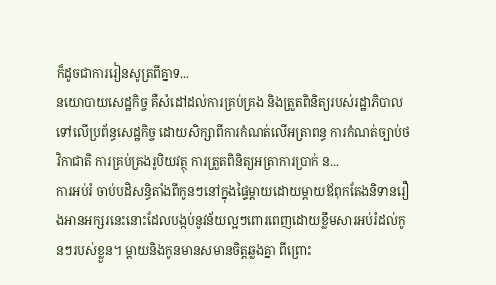ក៏ដូចជាការរៀនសូត្រពីគ្នាទ...
នយោបាយសេដ្ឋកិច្ច គឺសំដៅដល់ការគ្រប់គ្រង និងត្រួតពិនិត្យរបស់រដ្ឋាភិបាលទៅលើប្រព័ន្ធសេដ្ឋកិច្ច ដោយសិក្សាពីការកំណត់លើអត្រាពន្ធ ការកំណត់ច្បាប់ថវិកាជាតិ ការគ្រប់គ្រងរូបិយវត្ថុ ការត្រួតពិនិត្យអត្រាការប្រាក់ ន...
ការអប់រំ ចាប់បដិសន្ធិតាំងពីកូនៗនៅក្នុងផ្ទៃម្ដាយដោយម្ដាយឪពុកតែងនិទានរឿងអានអក្សរនេះនោះដែលបង្កប់នូវន័យល្អៗពោរពេញដោយខ្លឹមសារអប់រំដល់កូនៗរបស់ខ្លួន។ ម្ដាយនិងកូនមានសមានចិត្តឆ្លងគ្នា ពីព្រោះ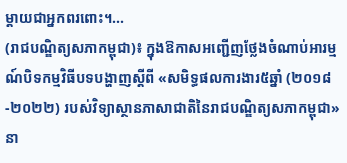ម្ដាយជាអ្នកពរពោះ។...
(រាជបណ្ឌិត្យសភាកម្ពុជា)៖ ក្នុងឱកាសអញ្ជើញថ្លែងចំណាប់អារម្មណ៍បិទកម្មវិធីបទបង្ហាញស្ដីពី «សមិទ្ធផលការងារ៥ឆ្នាំ (២០១៨-២០២២) របស់វិទ្យាស្ថានភាសាជាតិនៃរាជបណ្ឌិត្យសភាកម្ពុជា» នា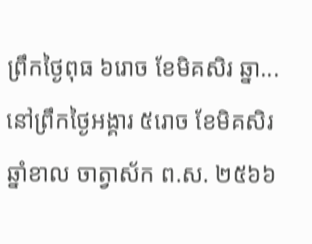ព្រឹកថ្ងៃពុធ ៦រោច ខែមិគសិរ ឆ្នា...
នៅព្រឹកថ្ងៃអង្គារ ៥រោច ខែមិគសិរ ឆ្នាំខាល ចាត្វាស័ក ព.ស. ២៥៦៦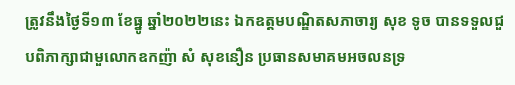ត្រូវនឹងថ្ងៃទី១៣ ខែធ្នូ ឆ្នាំ២០២២នេះ ឯកឧត្ដមបណ្ឌិតសភាចារ្យ សុខ ទូច បានទទួលជួបពិភាក្សាជាមួលោកឧកញ៉ា សំ សុខនឿន ប្រធានសមាគមអចលនទ្រ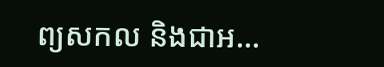ព្យសកល និងជាអ...